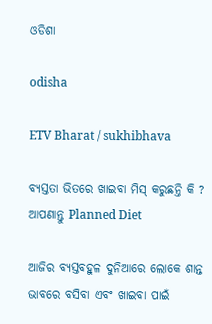ଓଡିଶା

odisha

ETV Bharat / sukhibhava

ବ୍ୟସ୍ତତା ଭିତରେ ଖାଇବା ମିସ୍‌ କରୁଛନ୍ତି କି ? ଆପଣାନ୍ତୁ Planned Diet

ଆଜିର ବ୍ୟସ୍ତବହୁଳ ଦୁନିଆରେ ଲୋକେ ଶାନ୍ତ ଭାବରେ ବସିବା ଏବଂ ଖାଇବା ପାଇଁ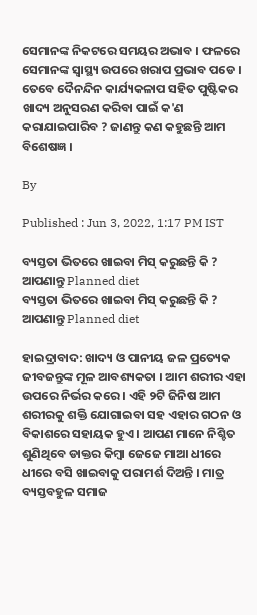ସେମାନଙ୍କ ନିକଟରେ ସମୟର ଅଭାବ । ଫଳରେ ସେମାନଙ୍କ ସ୍ବାସ୍ଥ୍ୟ ଉପରେ ଖରାପ ପ୍ରଭାବ ପଡେ । ତେବେ ଦୈନନ୍ଦିନ କାର୍ଯ୍ୟକଳାପ ସହିତ ପୁଷ୍ଟିକର ଖାଦ୍ୟ ଅନୁସରଣ କରିବା ପାଇଁ କ'ଣ କରାଯାଇପାରିବ ? ଜାଣନ୍ତୁ କଣ କହୁଛନ୍ତି ଆମ ବିଶେଷଜ୍ଞ ।

By

Published : Jun 3, 2022, 1:17 PM IST

ବ୍ୟସ୍ତତା ଭିତରେ ଖାଇବା ମିସ୍‌ କରୁଛନ୍ତି କି ? ଆପଣାନ୍ତୁ Planned diet
ବ୍ୟସ୍ତତା ଭିତରେ ଖାଇବା ମିସ୍‌ କରୁଛନ୍ତି କି ? ଆପଣାନ୍ତୁ Planned diet

ହାଇଦ୍ରାବାଦ: ଖାଦ୍ୟ ଓ ପାନୀୟ ଜଳ ପ୍ରତ୍ୟେକ ଜୀବଜନ୍ତୁଙ୍କ ମୂଳ ଆବଶ୍ୟକତା । ଆମ ଶରୀର ଏହା ଉପରେ ନିର୍ଭର କରେ । ଏହି ୨ଟି ଜିନିଷ ଆମ ଶରୀରକୁ ଶକ୍ତି ଯୋଗାଇବା ସହ ଏହାର ଗଠନ ଓ ବିକାଶରେ ସହାୟକ ହୁଏ । ଆପଣ ମାନେ ନିଶ୍ଚିତ ଶୁଣିଥିବେ ଡାକ୍ତର କିମ୍ବା ଜେଜେ ମାଆ ଧୀରେ ଧୀରେ ବସି ଖାଇବାକୁ ପରାମର୍ଶ ଦିଅନ୍ତି । ମାତ୍ର ବ୍ୟସ୍ତବହୁଳ ସମାଜ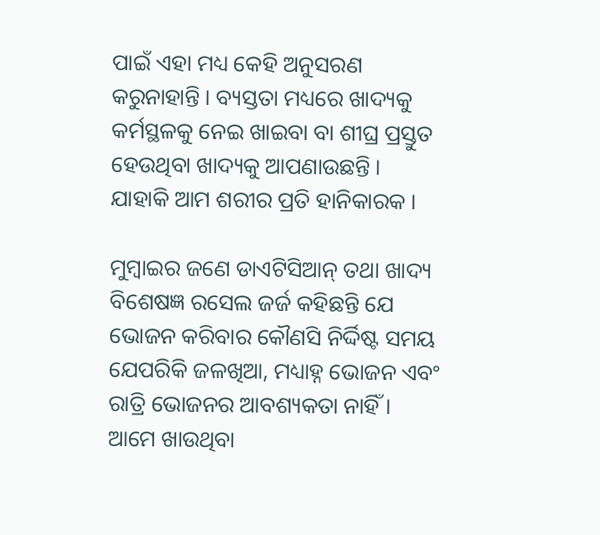ପାଇଁ ଏହା ମଧ୍ୟ କେହି ଅନୁସରଣ କରୁନାହାନ୍ତି । ବ୍ୟସ୍ତତା ମଧ୍ୟରେ ଖାଦ୍ୟକୁ କର୍ମସ୍ଥଳକୁ ନେଇ ଖାଇବା ବା ଶୀଘ୍ର ପ୍ରସ୍ତୁତ ହେଉଥିବା ଖାଦ୍ୟକୁ ଆପଣାଉଛନ୍ତି । ଯାହାକି ଆମ ଶରୀର ପ୍ରତି ହାନିକାରକ ।

ମୁମ୍ବାଇର ଜଣେ ଡାଏଟିସିଆନ୍ ତଥା ଖାଦ୍ୟ ବିଶେଷଜ୍ଞ ରସେଲ ଜର୍ଜ କହିଛନ୍ତି ଯେ ଭୋଜନ କରିବାର କୌଣସି ନିର୍ଦ୍ଦିଷ୍ଟ ସମୟ ଯେପରିକି ଜଳଖିଆ, ମଧ୍ୟାହ୍ନ ଭୋଜନ ଏବଂ ରାତ୍ରି ଭୋଜନର ଆବଶ୍ୟକତା ନାହିଁ । ଆମେ ଖାଉଥିବା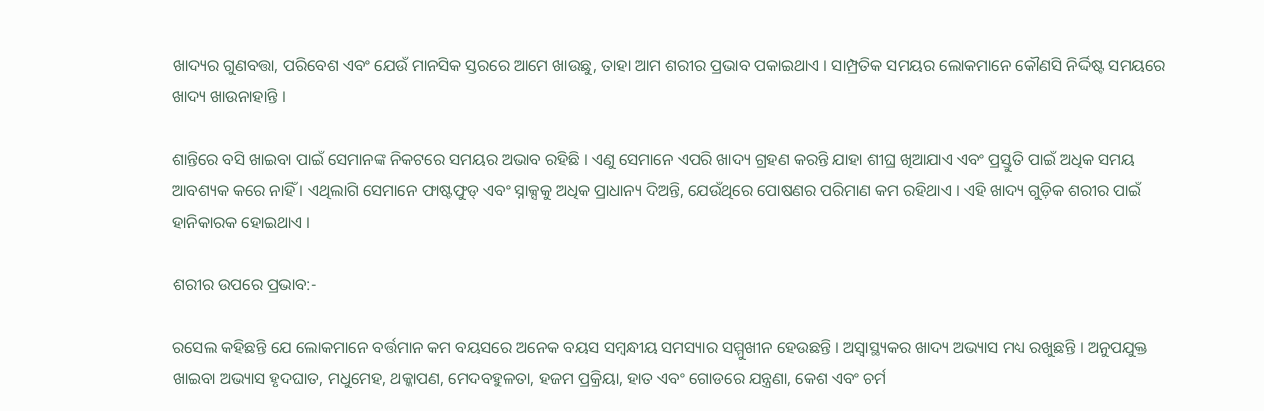ଖାଦ୍ୟର ଗୁଣବତ୍ତା, ପରିବେଶ ଏବଂ ଯେଉଁ ମାନସିକ ସ୍ତରରେ ଆମେ ଖାଉଛୁ, ତାହା ଆମ ଶରୀର ପ୍ରଭାବ ପକାଇଥାଏ । ସାମ୍ପ୍ରତିକ ସମୟର ଲୋକମାନେ କୌଣସି ନିର୍ଦ୍ଦିଷ୍ଟ ସମୟରେ ଖାଦ୍ୟ ଖାଉନାହାନ୍ତି ।

ଶାନ୍ତିରେ ବସି ଖାଇବା ପାଇଁ ସେମାନଙ୍କ ନିକଟରେ ସମୟର ଅଭାବ ରହିଛି । ଏଣୁ ସେମାନେ ଏପରି ଖାଦ୍ୟ ଗ୍ରହଣ କରନ୍ତି ଯାହା ଶୀଘ୍ର ଖିଆଯାଏ ଏବଂ ପ୍ରସ୍ତୁତି ପାଇଁ ଅଧିକ ସମୟ ଆବଶ୍ୟକ କରେ ନାହିଁ । ଏଥିଲାଗି ସେମାନେ ଫାଷ୍ଟଫୁଡ୍ ଏବଂ ସ୍ନାକ୍ସକୁ ଅଧିକ ପ୍ରାଧାନ୍ୟ ଦିଅନ୍ତି, ଯେଉଁଥିରେ ପୋଷଣର ପରିମାଣ କମ ରହିଥାଏ । ଏହି ଖାଦ୍ୟ ଗୁଡ଼ିକ ଶରୀର ପାଇଁ ହାନିକାରକ ହୋଇଥାଏ ।

ଶରୀର ଉପରେ ପ୍ରଭାବ:-

ରସେଲ କହିଛନ୍ତି ଯେ ଲୋକମାନେ ବର୍ତ୍ତମାନ କମ ବୟସରେ ଅନେକ ବୟସ ସମ୍ବନ୍ଧୀୟ ସମସ୍ୟାର ସମ୍ମୁଖୀନ ହେଉଛନ୍ତି । ଅସ୍ବାସ୍ଥ୍ୟକର ଖାଦ୍ୟ ଅଭ୍ୟାସ ମଧ୍ୟ ରଖୁଛନ୍ତି । ଅନୁପଯୁକ୍ତ ଖାଇବା ଅଭ୍ୟାସ ହୃଦଘାତ, ମଧୁମେହ, ଥକ୍କାପଣ, ମେଦବହୁଳତା, ହଜମ ପ୍ରକ୍ରିୟା, ହାତ ଏବଂ ଗୋଡରେ ଯନ୍ତ୍ରଣା, କେଶ ଏବଂ ଚର୍ମ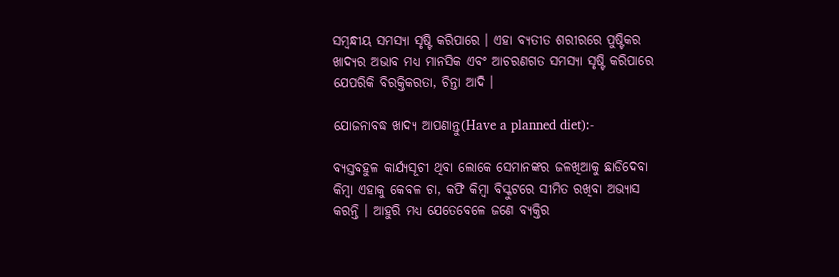ସମ୍ବନ୍ଧୀୟ ସମସ୍ୟା ସୃଷ୍ଟି କରିପାରେ । ଏହା ବ୍ୟତୀତ ଶରୀରରେ ପୁଷ୍ଟିକର ଖାଦ୍ୟର ଅଭାବ ମଧ୍ୟ ମାନସିକ ଏବଂ ଆଚରଣଗତ ସମସ୍ୟା ସୃଷ୍ଟି କରିପାରେ ଯେପରିକି ବିରକ୍ତିକରତା, ଚିନ୍ତା ଆଦି ।

ଯୋଜନାବଦ୍ଧ ଖାଦ୍ୟ ଆପଣାନ୍ତୁ(Have a planned diet):-

ବ୍ୟସ୍ତବହୁଳ କାର୍ଯ୍ୟସୂଚୀ ଥିବା ଲୋକେ ସେମାନଙ୍କର ଜଳଖିଆକୁ ଛାଡିଦେବା କିମ୍ବା ଏହାକୁ କେବଳ ଚା, କଫି କିମ୍ବା ବିସ୍କୁଟରେ ସୀମିତ ରଖିବା ଅଭ୍ୟାସ କରନ୍ତି । ଆହୁରି ମଧ୍ୟ ଯେତେବେଳେ ଜଣେ ବ୍ୟକ୍ତିର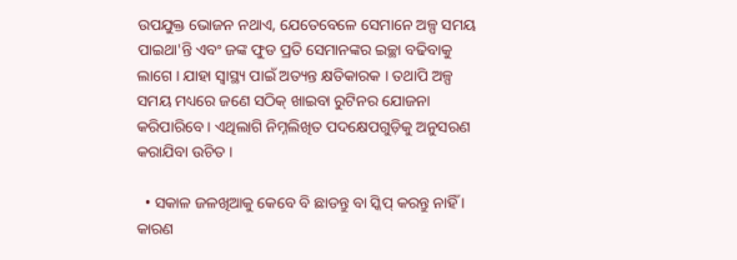ଉପଯୁକ୍ତ ଭୋଜନ ନଥାଏ, ଯେତେବେଳେ ସେମାନେ ଅଳ୍ପ ସମୟ ପାଇଥା'ନ୍ତି ଏବଂ ଜଙ୍କ ଫୁଡ ପ୍ରତି ସେମାନଙ୍କର ଇଚ୍ଛା ବଢିବାକୁ ଲାଗେ । ଯାହା ସ୍ବାସ୍ଥ୍ୟ ପାଇଁ ଅତ୍ୟନ୍ତ କ୍ଷତିକାରକ । ତଥାପି ଅଳ୍ପ ସମୟ ମଧ୍ୟରେ ଜଣେ ସଠିକ୍ ଖାଇବା ରୁଟିନର ଯୋଜନା କରିପାରିବେ । ଏଥିଲାଗି ନିମ୍ନଲିଖିତ ପଦକ୍ଷେପଗୁଡ଼ିକୁ ଅନୁସରଣ କରାଯିବା ଉଚିତ ।

  • ସକାଳ ଜଳଖିଆକୁ କେବେ ବି ଛାଡନ୍ତୁ ବା ସ୍କିପ୍‌ କରନ୍ତୁ ନାହିଁ । କାରଣ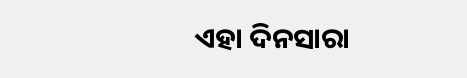ଏହା ଦିନସାରା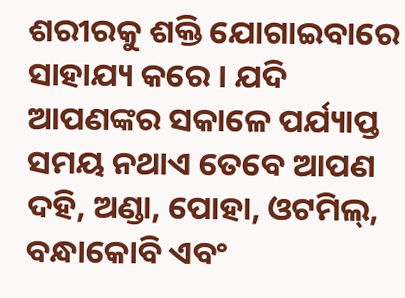ଶରୀରକୁ ଶକ୍ତି ଯୋଗାଇବାରେ ସାହାଯ୍ୟ କରେ । ଯଦି ଆପଣଙ୍କର ସକାଳେ ପର୍ଯ୍ୟାପ୍ତ ସମୟ ନଥାଏ ତେବେ ଆପଣ ଦହି, ଅଣ୍ଡା, ପୋହା, ଓଟମିଲ୍, ବନ୍ଧାକୋବି ଏବଂ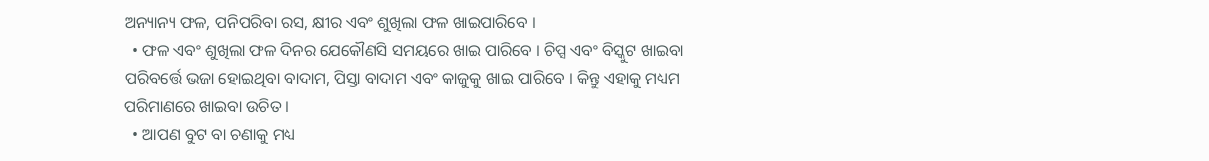ଅନ୍ୟାନ୍ୟ ଫଳ, ପନିପରିବା ରସ, କ୍ଷୀର ଏବଂ ଶୁଖିଲା ଫଳ ଖାଇପାରିବେ ।
  • ଫଳ ଏବଂ ଶୁଖିଲା ଫଳ ଦିନର ଯେକୌଣସି ସମୟରେ ଖାଇ ପାରିବେ । ଚିପ୍ସ ଏବଂ ବିସ୍କୁଟ ଖାଇବା ପରିବର୍ତ୍ତେ ଭଜା ହୋଇଥିବା ବାଦାମ, ପିସ୍ତା ବାଦାମ ଏବଂ କାଜୁକୁ ଖାଇ ପାରିବେ । କିନ୍ତୁ ଏହାକୁ ମଧ୍ୟମ ପରିମାଣରେ ଖାଇବା ଉଚିତ ।
  • ଆପଣ ବୁଟ ବା ଚଣାକୁ ମଧ୍ୟ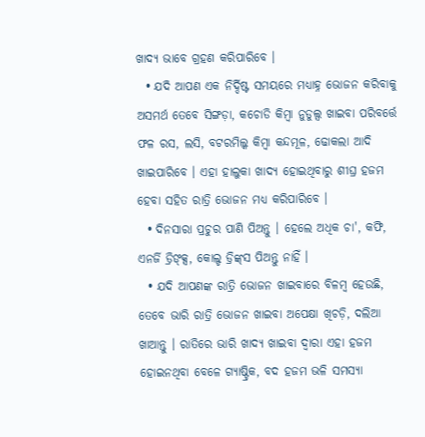ଖାଦ୍ୟ ଭାବେ ଗ୍ରହଣ କରିପାରିବେ ।
  • ଯଦି ଆପଣ ଏକ ନିର୍ଦ୍ଦିଷ୍ଟ ସମୟରେ ମଧ୍ୟାହ୍ନ ଭୋଜନ କରିବାକୁ ଅସମର୍ଥ ତେବେ ସିଙ୍ଗଡ଼ା, କଚୋଡି କିମ୍ବା ନୁଡୁଲ୍ସ ଖାଇବା ପରିବର୍ତ୍ତେ ଫଳ ରସ, ଲସି, ବଟରମିଲ୍କ କିମ୍ବା କନ୍ଦମୂଳ, ଢୋକଲା ଆଦି ଖାଇପାରିବେ । ଏହା ହାଲୁକା ଖାଦ୍ୟ ହୋଇଥିବାରୁ ଶୀଘ୍ର ହଜମ ହେବା ସହିତ ରାତ୍ରି ଭୋଜନ ମଧ୍ୟ କରିପାରିବେ ।
  • ଦିନସାରା ପ୍ରଚୁର ପାଣି ପିଅନ୍ତୁ । ହେଲେ ଅଧିକ ଚା', କଫି, ଏନର୍ଜି ଡ୍ରିଙ୍କ୍ସ, କୋଲ୍ଡ ଡ୍ରିଙ୍କ୍‌ସ ପିଅନ୍ତୁ ନାହିଁ ।
  • ଯଦି ଆପଣଙ୍କ ରାତ୍ରି ଭୋଜନ ଖାଇବାରେ ବିଳମ୍ବ ହେଉଛି, ତେବେ ଭାରି ରାତ୍ରି ଭୋଜନ ଖାଇବା ଅପେକ୍ଷା ଖିଚଡ଼ି, ଦଲିଆ ଖାଆନ୍ତୁ । ରାତିରେ ଭାରି ଖାଦ୍ୟ ଖାଇବା ଦ୍ବାରା ଏହା ହଜମ ହୋଇନଥିବା ବେଳେ ଗ୍ୟାଷ୍ଟ୍ରିକ, ବଦ ହଜମ ଭଳି ସମସ୍ୟା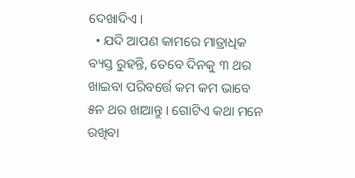ଦେଖାଦିଏ ।
  • ଯଦି ଆପଣ କାମରେ ମାତ୍ରାଧିକ ବ୍ୟସ୍ତ ରୁହନ୍ତି, ତେବେ ଦିନକୁ ୩ ଥର ଖାଇବା ପରିବର୍ତ୍ତେ କମ କମ ଭାବେ ୫ନ ଥର ଖାଆନ୍ତୁ । ଗୋଟିଏ କଥା ମନେ ରଖିବା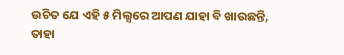ଉଚିତ ଯେ ଏହି ୫ ମିଲ୍ସରେ ଆପଣ ଯାହା ବି ଖାଉଛନ୍ତି, ତାହା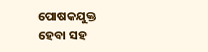ପୋଷକଯୁକ୍ତ ହେବା ସହ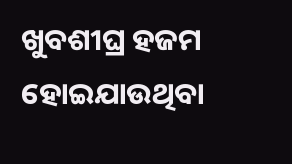ଖୁବଶୀଘ୍ର ହଜମ ହୋଇଯାଉଥିବା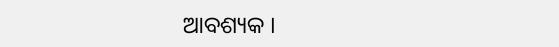ଆବଶ୍ୟକ ।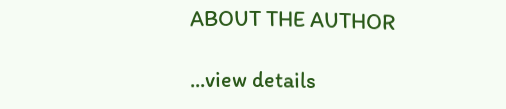ABOUT THE AUTHOR

...view details